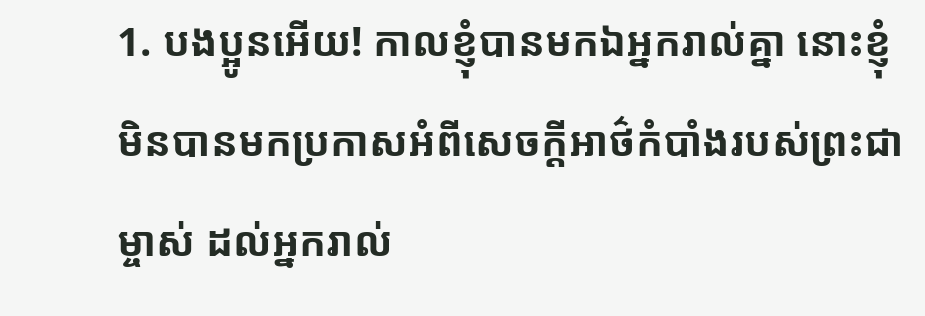1. បងប្អូនអើយ! កាលខ្ញុំបានមកឯអ្នករាល់គ្នា នោះខ្ញុំមិនបានមកប្រកាសអំពីសេចក្ដីអាថ៌កំបាំងរបស់ព្រះជាម្ចាស់ ដល់អ្នករាល់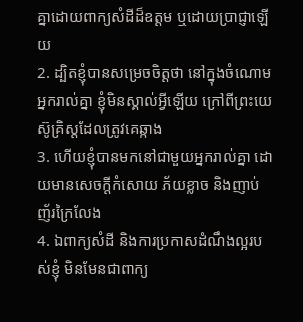គ្នាដោយពាក្យសំដីដ៏ឧត្ដម ឬដោយប្រាជ្ញាឡើយ
2. ដ្បិតខ្ញុំបានសម្រេចចិត្តថា នៅក្នុងចំណោមអ្នករាល់គ្នា ខ្ញុំមិនស្គាល់អ្វីឡើយ ក្រៅពីព្រះយេស៊ូគ្រិស្ដដែលត្រូវគេឆ្កាង
3. ហើយខ្ញុំបានមកនៅជាមួយអ្នករាល់គ្នា ដោយមានសេចក្ដីកំសោយ ភ័យខ្លាច និងញាប់ញ័រក្រៃលែង
4. ឯពាក្យសំដី និងការប្រកាសដំណឹងល្អរបស់ខ្ញុំ មិនមែនជាពាក្យ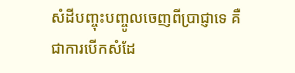សំដីបញ្ចុះបញ្ចូលចេញពីប្រាជ្ញាទេ គឺជាការបើកសំដែ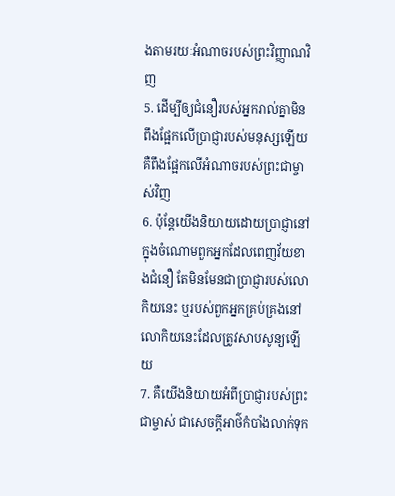ងតាមរយៈអំណាចរបស់ព្រះវិញ្ញាណវិញ
5. ដើម្បីឲ្យជំនឿរបស់អ្នករាល់គ្នាមិនពឹងផ្អែកលើប្រាជ្ញារបស់មនុស្សឡើយ គឺពឹងផ្អែកលើអំណាចរបស់ព្រះជាម្ចាស់វិញ
6. ប៉ុន្ដែយើងនិយាយដោយប្រាជ្ញានៅក្នុងចំណោមពួកអ្នកដែលពេញវ័យខាងជំនឿ តែមិនមែនជាប្រាជ្ញារបស់លោកិយនេះ ឬរបស់ពួកអ្នកគ្រប់គ្រងនៅលោកិយនេះដែលត្រូវសាបសូន្យឡើយ
7. គឺយើងនិយាយអំពីប្រាជ្ញារបស់ព្រះជាម្ចាស់ ជាសេចក្ដីអាថ៌កំបាំងលាក់ទុក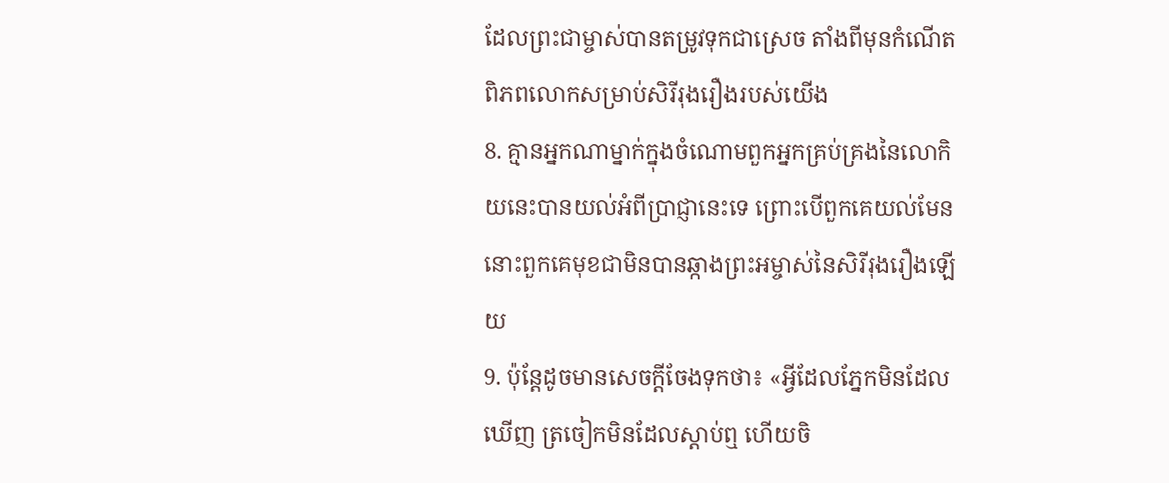ដែលព្រះជាម្ចាស់បានតម្រូវទុកជាស្រេច តាំងពីមុនកំណើតពិភពលោកសម្រាប់សិរីរុងរឿងរបស់យើង
8. គ្មានអ្នកណាម្នាក់ក្នុងចំណោមពួកអ្នកគ្រប់គ្រងនៃលោកិយនេះបានយល់អំពីប្រាជ្ញានេះទេ ព្រោះបើពួកគេយល់មែន នោះពួកគេមុខជាមិនបានឆ្កាងព្រះអម្ចាស់នៃសិរីរុងរឿងឡើយ
9. ប៉ុន្ដែដូចមានសេចក្ដីចែងទុកថា៖ «អ្វីដែលភ្នែកមិនដែលឃើញ ត្រចៀកមិនដែលស្តាប់ឮ ហើយចិ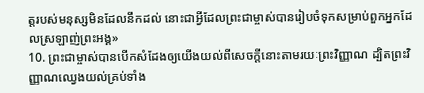ត្តរបស់មនុស្សមិនដែលនឹកដល់ នោះជាអ្វីដែលព្រះជាម្ចាស់បានរៀបចំទុកសម្រាប់ពួកអ្នកដែលស្រឡាញ់ព្រះអង្គ»
10. ព្រះជាម្ចាស់បានបើកសំដែងឲ្យយើងយល់ពីសេចក្ដីនោះតាមរយៈព្រះវិញ្ញាណ ដ្បិតព្រះវិញ្ញាណឈ្វេងយល់គ្រប់ទាំង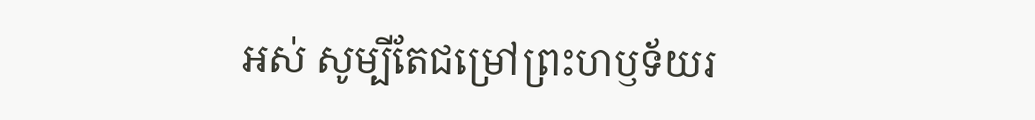អស់ សូម្បីតែជម្រៅព្រះហឫទ័យរ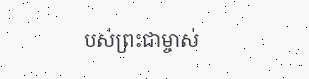បស់ព្រះជាម្ចាស់